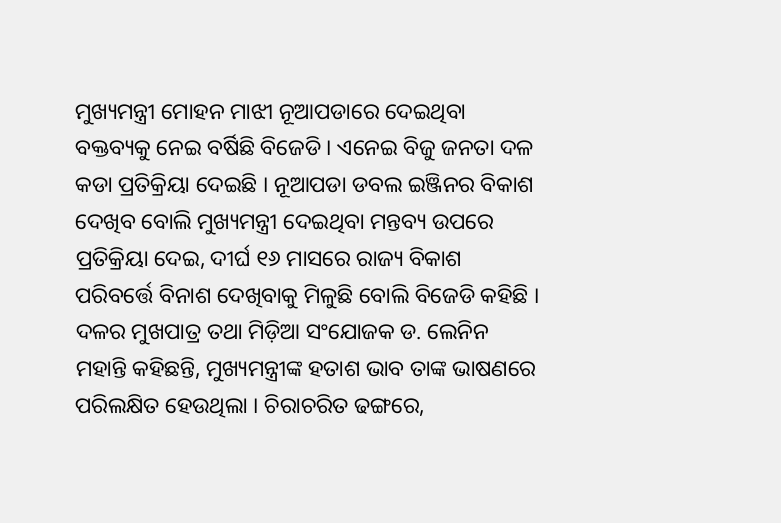ମୁଖ୍ୟମନ୍ତ୍ରୀ ମୋହନ ମାଝୀ ନୂଆପଡାରେ ଦେଇଥିବା ବକ୍ତବ୍ୟକୁ ନେଇ ବର୍ଷିଛି ବିଜେଡି । ଏନେଇ ବିଜୁ ଜନତା ଦଳ କଡା ପ୍ରତିକ୍ରିୟା ଦେଇଛି । ନୂଆପଡା ଡବଲ ଇଞ୍ଜିନର ବିକାଶ ଦେଖିବ ବୋଲି ମୁଖ୍ୟମନ୍ତ୍ରୀ ଦେଇଥିବା ମନ୍ତବ୍ୟ ଉପରେ ପ୍ରତିକ୍ରିୟା ଦେଇ, ଦୀର୍ଘ ୧୬ ମାସରେ ରାଜ୍ୟ ବିକାଶ ପରିବର୍ତ୍ତେ ବିନାଶ ଦେଖିବାକୁ ମିଳୁଛି ବୋଲି ବିଜେଡି କହିଛି ।
ଦଳର ମୁଖପାତ୍ର ତଥା ମିଡ଼ିଆ ସଂଯୋଜକ ଡ. ଲେନିନ ମହାନ୍ତି କହିଛନ୍ତି, ମୁଖ୍ୟମନ୍ତ୍ରୀଙ୍କ ହତାଶ ଭାବ ତାଙ୍କ ଭାଷଣରେ ପରିଲକ୍ଷିତ ହେଉଥିଲା । ଚିରାଚରିତ ଢଙ୍ଗରେ,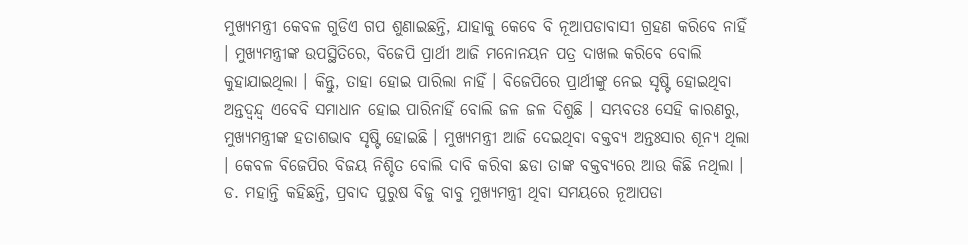ମୁଖ୍ୟମନ୍ତ୍ରୀ କେବଳ ଗୁଡିଏ ଗପ ଶୁଣାଇଛନ୍ତି, ଯାହାକୁ କେବେ ବି ନୂଆପଡାବାସୀ ଗ୍ରହଣ କରିବେ ନାହିଁ । ମୁଖ୍ୟମନ୍ତ୍ରୀଙ୍କ ଉପସ୍ଥିତିରେ, ବିଜେପି ପ୍ରାର୍ଥୀ ଆଜି ମନୋନୟନ ପତ୍ର ଦାଖଲ କରିବେ ବୋଲି କୁହାଯାଇଥିଲା । କିନ୍ତୁ, ତାହା ହୋଇ ପାରିଲା ନାହିଁ । ବିଜେପିରେ ପ୍ରାର୍ଥୀଙ୍କୁ ନେଇ ସୃଷ୍ଟି ହୋଇଥିବା ଅନ୍ତଦ୍ୱନ୍ଦ୍ୱ ଏବେବି ସମାଧାନ ହୋଇ ପାରିନାହିଁ ବୋଲି ଜଳ ଜଳ ଦିଶୁଛି । ସମ୍ଭବତଃ ସେହି କାରଣରୁ, ମୁଖ୍ୟମନ୍ତ୍ରୀଙ୍କ ହତାଶଭାବ ସୃଷ୍ଟି ହୋଇଛି । ମୁଖ୍ୟମନ୍ତ୍ରୀ ଆଜି ଦେଇଥିବା ବକ୍ତବ୍ୟ ଅନ୍ତଃସାର ଶୂନ୍ୟ ଥିଲା । କେବଳ ବିଜେପିର ବିଜୟ ନିଶ୍ଚିତ ବୋଲି ଦାବି କରିବା ଛଡା ତାଙ୍କ ବକ୍ତବ୍ୟରେ ଆଉ କିଛି ନଥିଲା ।
ଡ. ମହାନ୍ତି କହିଛନ୍ତି, ପ୍ରବାଦ ପୁରୁଷ ବିଜୁ ବାବୁ ମୁଖ୍ୟମନ୍ତ୍ରୀ ଥିବା ସମୟରେ ନୂଆପଡା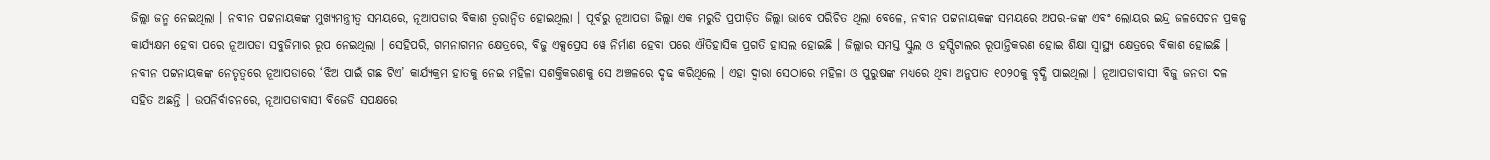ଜିଲ୍ଲା ଜନ୍ମ ନେଇଥିଲା । ନବୀନ ପଟ୍ଟନାୟକଙ୍କ ମୁଖ୍ୟମନ୍ତ୍ରୀତ୍ୱ ସମୟରେ, ନୂଆପଡାର ବିକାଶ ତ୍ୱରାନ୍ୱିତ ହୋଇଥିଲା । ପୂର୍ବରୁ ନୂଆପଡା ଜିଲ୍ଲା ଏକ ମରୁଡି ପ୍ରପୀଡ଼ିତ ଜିଲ୍ଲା ଭାବେ ପରିଚିତ ଥିଲା ବେଳେ, ନବୀନ ପଟ୍ଟନାୟକଙ୍କ ସମୟରେ ଅପର-ଜଙ୍କ ଏବଂ ଲୋୟର ଇନ୍ଦ୍ର ଜଳସେଚନ ପ୍ରକଳ୍ପ କାର୍ଯ୍ୟକ୍ଷମ ହେବା ପରେ ନୂଆପଡା ସବୁଜିମାର ରୂପ ନେଇଥିଲା । ସେହିପରି, ଗମନାଗମନ କ୍ଷେତ୍ରରେ, ବିଜୁ ଏକ୍ସପ୍ରେସ ୱେ ନିର୍ମାଣ ହେବା ପରେ ଐତିହାସିକ ପ୍ରଗତି ହାସଲ ହୋଇଛି । ଜିଲ୍ଲାର ସମସ୍ତ ସ୍କୁଲ ଓ ହସ୍ପିଟାଲର ରୂପାନ୍ତିକରଣ ହୋଇ ଶିକ୍ଷା ସ୍ୱାସ୍ଥ୍ୟ କ୍ଷେତ୍ରରେ ବିକାଶ ହୋଇଛି । ନବୀନ ପଟ୍ଟନାୟକଙ୍କ ନେତୃତ୍ୱରେ ନୂଆପଡାରେ ‘ଝିଅ ପାଇଁ ଗଛ ଟିଏ’ କାର୍ଯ୍ୟକ୍ରମ ହାତକୁ ନେଇ ମହିଳା ସଶକ୍ତିକରଣକୁ ସେ ଅଞ୍ଚଳରେ ଦୃଢ କରିଥିଲେ । ଏହା ଦ୍ୱାରା ସେଠାରେ ମହିଳା ଓ ପୁରୁଷଙ୍କ ମଧ୍ୟରେ ଥିବା ଅନୁପାତ ୧୦୨୦କୁ ବୃଦ୍ଧି ପାଇଥିଲା । ନୂଆପଡାବାସୀ ବିଜୁ ଜନତା ଦଳ ସହିତ ଅଛନ୍ତି । ଉପନିର୍ବାଚନରେ, ନୂଆପଡାବାସୀ ବିଜେଡି ସପକ୍ଷରେ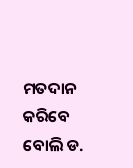ମତଦାନ କରିବେ ବୋଲି ଡ.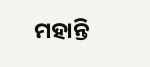ମହାନ୍ତି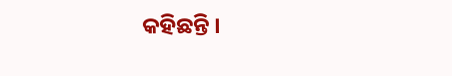କହିଛନ୍ତି ।